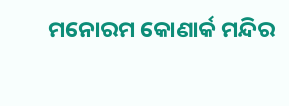ମନୋରମ କୋଣାର୍କ ମନ୍ଦିର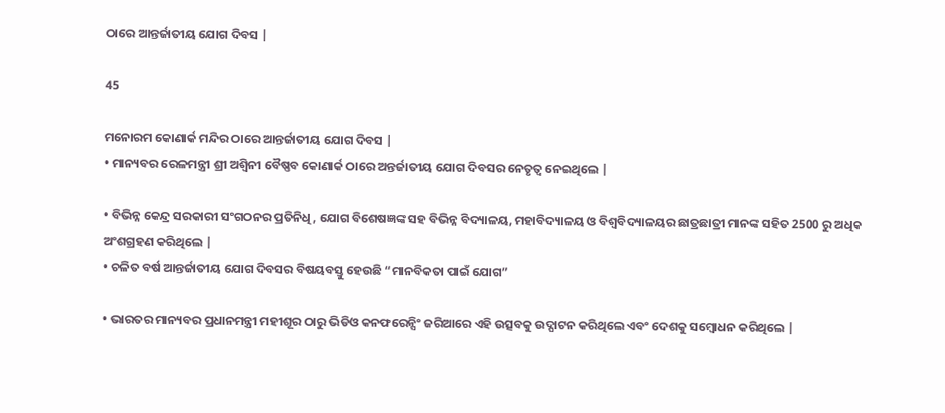ଠାରେ ଆନ୍ତର୍ଜାତୀୟ ଯୋଗ ଦିବସ |

45

ମନୋରମ କୋଣାର୍କ ମନ୍ଦିର ଠାରେ ଆନ୍ତର୍ଜାତୀୟ ଯୋଗ ଦିବସ |
• ମାନ୍ୟବର ରେଳମନ୍ତ୍ରୀ ଶ୍ରୀ ଅଶ୍ୱିନୀ ବୈଷ୍ଣବ କୋଣାର୍କ ଠାରେ ଅନ୍ତର୍ଜାତୀୟ ଯୋଗ ଦିବସର ନେତୃତ୍ୱ ନେଇଥିଲେ |

• ବିଭିନ୍ନ କେନ୍ଦ୍ର ସରକାରୀ ସଂଗଠନର ପ୍ରତିନିଧି, ଯୋଗ ବିଶେଷଜ୍ଞଙ୍କ ସହ ବିଭିନ୍ନ ବିଦ୍ୟାଳୟ, ମହାବିଦ୍ୟାଳୟ ଓ ବିଶ୍ୱବିଦ୍ୟାଳୟର ଛାତ୍ରଛାତ୍ରୀ ମାନଙ୍କ ସହିତ 2500 ରୁ ଅଧିକ ଅଂଶଗ୍ରହଣ କରିଥିଲେ |
• ଚଳିତ ବର୍ଷ ଆନ୍ତର୍ଜାତୀୟ ଯୋଗ ଦିବସର ବିଷୟବସ୍ତୁ ହେଉଛି “ମାନବିକତା ପାଇଁ ଯୋଗ”

• ଭାରତର ମାନ୍ୟବର ପ୍ରଧାନମନ୍ତ୍ରୀ ମହୀଶୂର ଠାରୁ ଭିଡିଓ କନଫରେନ୍ସିଂ ଜରିଆରେ ଏହି ଉତ୍ସବକୁ ଉଦ୍ଘାଟନ କରିଥିଲେ ଏବଂ ଦେଶକୁ ସମ୍ବୋଧନ କରିଥିଲେ |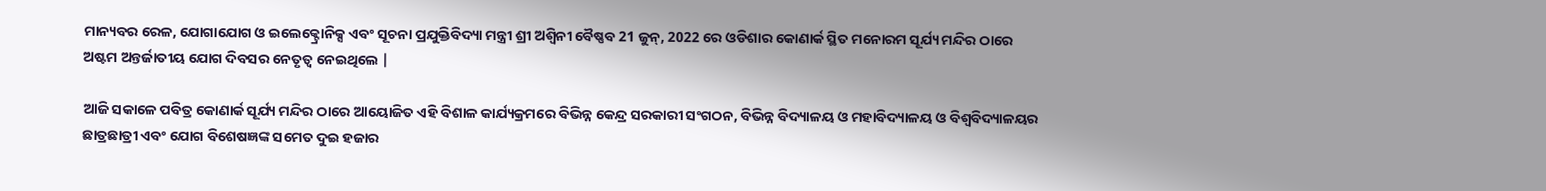ମାନ୍ୟବର ରେଳ, ଯୋଗାଯୋଗ ଓ ଇଲେକ୍ଟ୍ରୋନିକ୍ସ ଏବଂ ସୂଚନା ପ୍ରଯୁକ୍ତିବିଦ୍ୟା ମନ୍ତ୍ରୀ ଶ୍ରୀ ଅଶ୍ୱିନୀ ବୈଷ୍ଣବ 21 ଜୁନ୍, 2022 ରେ ଓଡିଶାର କୋଣାର୍କ ସ୍ଥିତ ମନୋରମ ସୂର୍ଯ୍ୟ ମନ୍ଦିର ଠାରେ ଅଷ୍ଟମ ଅନ୍ତର୍ଜାତୀୟ ଯୋଗ ଦିବସର ନେତୃତ୍ୱ ନେଇଥିଲେ |

ଆଜି ସକାଳେ ପବିତ୍ର କୋଣାର୍କ ସୂର୍ଯ୍ୟ ମନ୍ଦିର ଠାରେ ଆୟୋଜିତ ଏହି ବିଶାଳ କାର୍ଯ୍ୟକ୍ରମରେ ବିଭିନ୍ନ କେନ୍ଦ୍ର ସରକାରୀ ସଂଗଠନ, ବିଭିନ୍ନ ବିଦ୍ୟାଳୟ ଓ ମହାବିଦ୍ୟାଳୟ ଓ ବିଶ୍ୱବିଦ୍ୟାଳୟର ଛାତ୍ରଛାତ୍ରୀ ଏବଂ ଯୋଗ ବିଶେଷଜ୍ଞଙ୍କ ସମେତ ଦୁଇ ହଜାର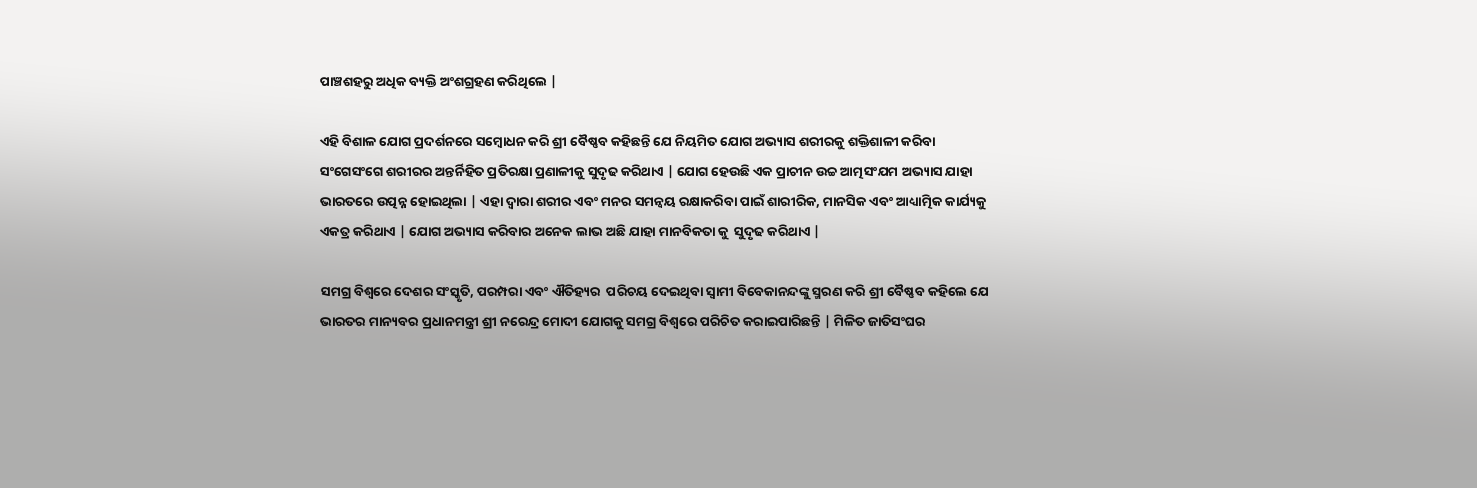ପାଞ୍ଚଶହରୁ ଅଧିକ ବ୍ୟକ୍ତି ଅଂଶଗ୍ରହଣ କରିଥିଲେ |

ଏହି ବିଶାଳ ଯୋଗ ପ୍ରଦର୍ଶନରେ ସମ୍ବୋଧନ କରି ଶ୍ରୀ ବୈଷ୍ଣବ କହିଛନ୍ତି ଯେ ନିୟମିତ ଯୋଗ ଅଭ୍ୟାସ ଶରୀରକୁ ଶକ୍ତିଶାଳୀ କରିବା ସଂଗେସଂଗେ ଶରୀରର ଅନ୍ତର୍ନିହିତ ପ୍ରତିରକ୍ଷା ପ୍ରଣାଳୀକୁ ସୁଦୃଢ କରିଥାଏ | ଯୋଗ ହେଉଛି ଏକ ପ୍ରାଚୀନ ଉଚ୍ଚ ଆତ୍ମସଂଯମ ଅଭ୍ୟାସ ଯାହା ଭାରତରେ ଉତ୍ପନ୍ନ ହୋଇଥିଲା | ଏହା ଦ୍ୱାରା ଶରୀର ଏବଂ ମନର ସମନ୍ୱୟ ରକ୍ଷାକରିବା ପାଇଁ ଶାରୀରିକ, ମାନସିକ ଏବଂ ଆଧ୍ୟାତ୍ମିକ କାର୍ଯ୍ୟକୁ ଏକତ୍ର କରିଥାଏ | ଯୋଗ ଅଭ୍ୟାସ କରିବାର ଅନେକ ଲାଭ ଅଛି ଯାହା ମାନବିକତା କୁ  ସୁଦୃଢ କରିଥାଏ |

ସମଗ୍ର ବିଶ୍ୱରେ ଦେଶର ସଂସ୍କୃତି, ପରମ୍ପରା ଏବଂ ଐତିହ୍ୟର  ପରିଚୟ ଦେଇଥିବା ସ୍ୱାମୀ ବିବେକାନନ୍ଦଙ୍କୁ ସ୍ମରଣ କରି ଶ୍ରୀ ବୈଷ୍ଣବ କହିଲେ ଯେ ଭାରତର ମାନ୍ୟବର ପ୍ରଧାନମନ୍ତ୍ରୀ ଶ୍ରୀ ନରେନ୍ଦ୍ର ମୋଦୀ ଯୋଗକୁ ସମଗ୍ର ବିଶ୍ୱରେ ପରିଚିତ କରାଇପାରିଛନ୍ତି | ମିଳିତ ଜାତିସଂଘର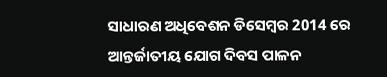ସାଧାରଣ ଅଧିବେଶନ ଡିସେମ୍ବର 2014 ରେ ଆନ୍ତର୍ଜାତୀୟ ଯୋଗ ଦିବସ ପାଳନ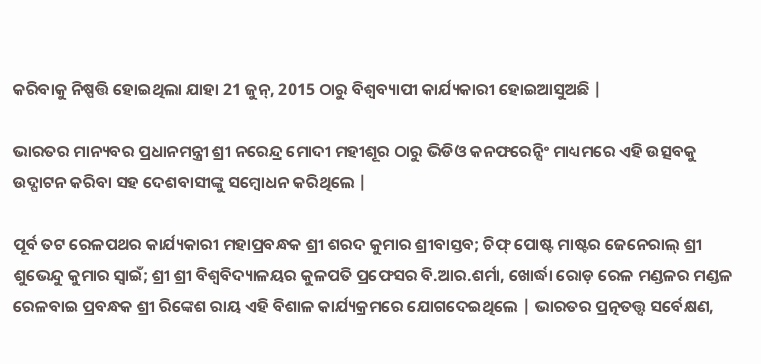କରିବାକୁ ନିଷ୍ପତ୍ତି ହୋଇଥିଲା ଯାହା 21 ଜୁନ୍, 2015 ଠାରୁ ବିଶ୍ୱବ୍ୟାପୀ କାର୍ଯ୍ୟକାରୀ ହୋଇଆସୁଅଛି |

ଭାରତର ମାନ୍ୟବର ପ୍ରଧାନମନ୍ତ୍ରୀ ଶ୍ରୀ ନରେନ୍ଦ୍ର ମୋଦୀ ମହୀଶୂର ଠାରୁ ଭିଡିଓ କନଫରେନ୍ସିଂ ମାଧ୍ୟମରେ ଏହି ଉତ୍ସବକୁ ଉଦ୍ଘାଟନ କରିବା ସହ ଦେଶବାସୀଙ୍କୁ ସମ୍ବୋଧନ କରିଥିଲେ |

ପୂର୍ବ ତଟ ରେଳପଥର କାର୍ଯ୍ୟକାରୀ ମହାପ୍ରବନ୍ଧକ ଶ୍ରୀ ଶରଦ କୁମାର ଶ୍ରୀବାସ୍ତବ; ଚିଫ୍ ପୋଷ୍ଟ ମାଷ୍ଟର ଜେନେରାଲ୍ ଶ୍ରୀ ଶୁଭେନ୍ଦୁ କୁମାର ସ୍ୱାଇଁ; ଶ୍ରୀ ଶ୍ରୀ ବିଶ୍ୱବିଦ୍ୟାଳୟର କୁଳପତି ପ୍ରଫେସର ବି.ଆର.ଶର୍ମା, ଖୋର୍ଦ୍ଧା ରୋଡ଼ ରେଳ ମଣ୍ଡଳର ମଣ୍ଡଳ ରେଳବାଇ ପ୍ରବନ୍ଧକ ଶ୍ରୀ ରିଙ୍କେଶ ରାୟ ଏହି ବିଶାଳ କାର୍ଯ୍ୟକ୍ରମରେ ଯୋଗଦେଇଥିଲେ | ଭାରତର ପ୍ରତ୍ନତତ୍ତ୍ୱ ସର୍ବେକ୍ଷଣ,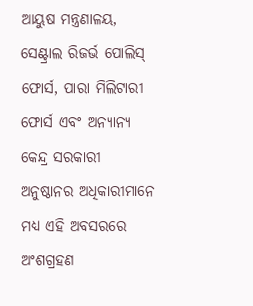ଆୟୁଷ ମନ୍ତ୍ରଣାଳୟ, ସେଣ୍ଟ୍ରାଲ ରିଜର୍ଭ ପୋଲିସ୍ ଫୋର୍ସ, ପାରା ମିଲିଟାରୀ ଫୋର୍ସ ଏବଂ ଅନ୍ୟାନ୍ୟ କେନ୍ଦ୍ର ସରକାରୀ ଅନୁଷ୍ଠାନର ଅଧିକାରୀମାନେ ମଧ୍ୟ ଏହି ଅବସରରେ ଅଂଶଗ୍ରହଣ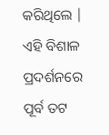କରିଥିଲେ | ଏହି ବିଶାଳ ପ୍ରଦର୍ଶନରେ ପୂର୍ବ ତଟ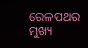ରେଳପଥର ମୁଖ୍ୟ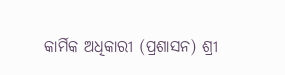କାର୍ମିକ ଅଧିକାରୀ (ପ୍ରଶାସନ) ଶ୍ରୀ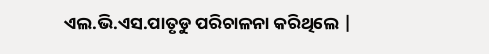ଏଲ.ଭି.ଏସ.ପାତୃଡୁ ପରିଚାଳନା କରିଥିଲେ |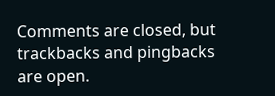Comments are closed, but trackbacks and pingbacks are open.